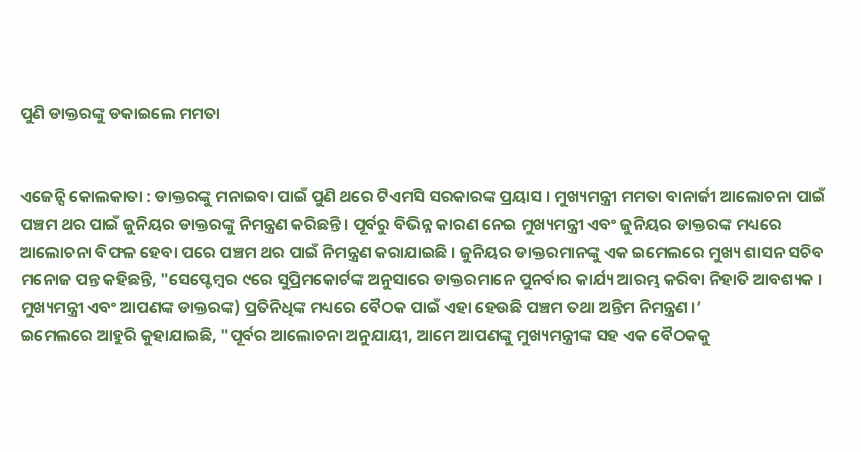ପୁଣି ଡାକ୍ତରଙ୍କୁ ଡକାଇଲେ ମମତା


ଏଜେନ୍ସି କୋଲକାତା : ଡାକ୍ତରଙ୍କୁ ମନାଇବା ପାଇଁ ପୁଣି ଥରେ ଟିଏମସି ସରକାରଙ୍କ ପ୍ରୟାସ । ମୁଖ୍ୟମନ୍ତ୍ରୀ ମମତା ବାନାର୍ଜୀ ଆଲୋଚନା ପାଇଁ ପଞ୍ଚମ ଥର ପାଇଁ ଜୁନିୟର ଡାକ୍ତରଙ୍କୁ ନିମନ୍ତ୍ରଣ କରିଛନ୍ତି । ପୂର୍ବରୁ ବିଭିନ୍ନ କାରଣ ନେଇ ମୁଖ୍ୟମନ୍ତ୍ରୀ ଏବଂ ଜୁନିୟର ଡାକ୍ତରଙ୍କ ମଧ୍ୟରେ ଆଲୋଚନା ବିଫଳ ହେବା ପରେ ପଞ୍ଚମ ଥର ପାଇଁ ନିମନ୍ତ୍ରଣ କରାଯାଇଛି । ଜୁନିୟର ଡାକ୍ତରମାନଙ୍କୁ ଏକ ଇମେଲରେ ମୁଖ୍ୟ ଶାସନ ସଚିବ ମନୋଜ ପନ୍ତ କହିଛନ୍ତି, "ସେପ୍ଟେମ୍ବର ୯ରେ ସୁପ୍ରିମକୋର୍ଟଙ୍କ ଅନୁସାରେ ଡାକ୍ତରମାନେ ପୁନର୍ବାର କାର୍ଯ୍ୟ ଆରମ୍ଭ କରିବା ନିହାତି ଆବଶ୍ୟକ । ମୁଖ୍ୟମନ୍ତ୍ରୀ ଏବଂ ଆପଣଙ୍କ ଡାକ୍ତରଙ୍କ) ପ୍ରତିନିଧିଙ୍କ ମଧ୍ୟରେ ବୈଠକ ପାଇଁ ଏହା ହେଉଛି ପଞ୍ଚମ ତଥା ଅନ୍ତିମ ନିମନ୍ତ୍ରଣ ।’
ଇମେଲରେ ଆହୁରି କୁହାଯାଇଛି, "ପୂର୍ବର ଆଲୋଚନା ଅନୁଯାୟୀ, ଆମେ ଆପଣଙ୍କୁ ମୁଖ୍ୟମନ୍ତ୍ରୀଙ୍କ ସହ ଏକ ବୈଠକକୁ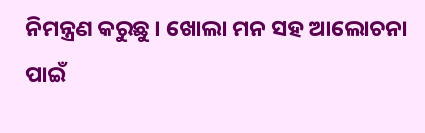ନିମନ୍ତ୍ରଣ କରୁଛୁ । ଖୋଲା ମନ ସହ ଆଲୋଚନା ପାଇଁ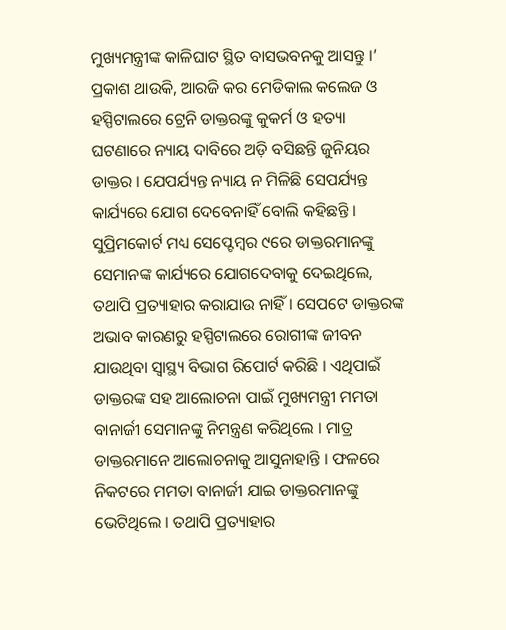ମୁଖ୍ୟମନ୍ତ୍ରୀଙ୍କ କାଳିଘାଟ ସ୍ଥିତ ବାସଭବନକୁ ଆସନ୍ତୁ ।’ ପ୍ରକାଶ ଥାଉକି, ଆରଜି କର ମେଡିକାଲ କଲେଜ ଓ ହସ୍ପିଟାଲରେ ଟ୍ରେନି ଡାକ୍ତରଙ୍କୁ କୁକର୍ମ ଓ ହତ୍ୟା ଘଟଣାରେ ନ୍ୟାୟ ଦାବିରେ ଅଡ଼ି ବସିଛନ୍ତି ଜୁନିୟର ଡାକ୍ତର । ଯେପର୍ଯ୍ୟନ୍ତ ନ୍ୟାୟ ନ ମିଳିଛି ସେପର୍ଯ୍ୟନ୍ତ କାର୍ଯ୍ୟରେ ଯୋଗ ଦେବେନାହିଁ ବୋଲି କହିଛନ୍ତି । ସୁପ୍ରିମକୋର୍ଟ ମଧ୍ୟ ସେପ୍ଟେମ୍ବର ୯ରେ ଡାକ୍ତରମାନଙ୍କୁ ସେମାନଙ୍କ କାର୍ଯ୍ୟରେ ଯୋଗଦେବାକୁ ଦେଇଥିଲେ, ତଥାପି ପ୍ରତ୍ୟାହାର କରାଯାଉ ନାହିଁ । ସେପଟେ ଡାକ୍ତରଙ୍କ ଅଭାବ କାରଣରୁ ହସ୍ପିଟାଲରେ ରୋଗୀଙ୍କ ଜୀବନ ଯାଉଥିବା ସ୍ୱାସ୍ଥ୍ୟ ବିଭାଗ ରିପୋର୍ଟ କରିଛି । ଏଥିପାଇଁ ଡାକ୍ତରଙ୍କ ସହ ଆଲୋଚନା ପାଇଁ ମୁଖ୍ୟମନ୍ତ୍ରୀ ମମତା ବାନାର୍ଜୀ ସେମାନଙ୍କୁ ନିମନ୍ତ୍ରଣ କରିଥିଲେ । ମାତ୍ର ଡାକ୍ତରମାନେ ଆଲୋଚନାକୁ ଆସୁନାହାନ୍ତି । ଫଳରେ ନିକଟରେ ମମତା ବାନାର୍ଜୀ ଯାଇ ଡାକ୍ତରମାନଙ୍କୁ ଭେଟିଥିଲେ । ତଥାପି ପ୍ରତ୍ୟାହାର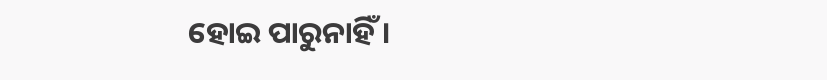ହୋଇ ପାରୁନାହିଁ ।